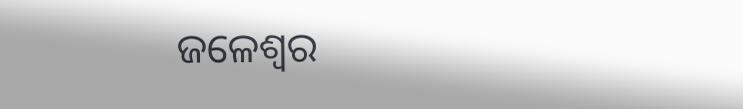ଜଳେଶ୍ୱର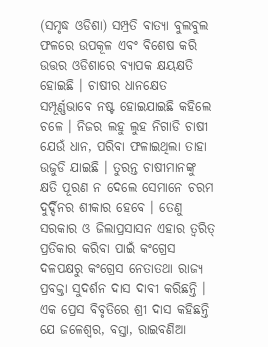(ସମୃଦ୍ଧ ଓଡିଶା) ସମ୍ପ୍ରତି ବାତ୍ୟା ବୁଲବୁଲ ଫଳରେ ଉପକୂଳ ଏବଂ ବିଶେଷ କରି ଉତ୍ତର ଓଡିଶାରେ ବ୍ୟାପକ କ୍ଷୟକ୍ଷତି ହୋଇଛି । ଚାଷୀର ଧାନକ୍ଷେତ ସମ୍ପୂର୍ଣ୍ଣଭାବେ ନଷ୍ଟ ହୋଇଯାଇଛି କହିଲେ ଚଳେ । ନିଜର ଲହୁ ଲୁହ ନିଗାଡି ଚାଷୀ ଯେଉଁ ଧାନ, ପରିବା ଫଳାଇଥିଲା ତାହା ଉଜୁଡି ଯାଇଛି । ତୁରନ୍ତ ଚାଷୀମାନଙ୍କୁ କ୍ଷତି ପୂରଣ ନ ଦେଲେ ସେମାନେ ଚରମ ଦୁର୍ଦ୍ଦିନର ଶୀକାର ହେବେ । ତେଣୁ ସରକାର ଓ ଜିଲାପ୍ରସାସନ ଏହାର ତ୍ୱରିତ୍ ପ୍ରତିକାର କରିବା ପାଇଁ କଂଗ୍ରେସ ଦଳପକ୍ଷରୁ କଂଗ୍ରେସ ନେତାତଥା ରାଜ୍ୟ ପ୍ରବକ୍ତା ସୁଦର୍ଶନ ଦାସ ଦାବୀ କରିଛନ୍ତି । ଏକ ପ୍ରେସ ବିବୃତିରେ ଶ୍ରୀ ଦାସ କହିଛନ୍ତି ଯେ ଜଳେଶ୍ୱର, ବସ୍ତା, ରାଇବଣିଆ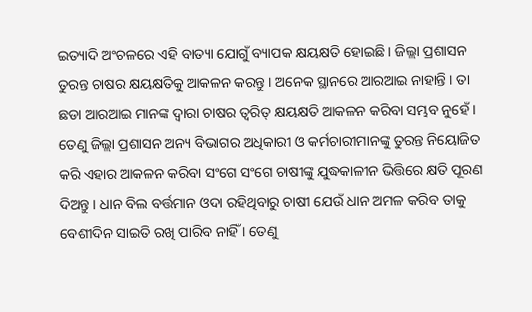ଇତ୍ୟାଦି ଅଂଚଳରେ ଏହି ବାତ୍ୟା ଯୋଗୁଁ ବ୍ୟାପକ କ୍ଷୟକ୍ଷତି ହୋଇଛି । ଜିଲ୍ଲା ପ୍ରଶାସନ ତୁରନ୍ତ ଚାଷର କ୍ଷୟକ୍ଷତିକୁ ଆକଳନ କରନ୍ତୁ । ଅନେକ ସ୍ଥାନରେ ଆରଆଇ ନାହାନ୍ତି । ତା ଛଡା ଆରଆଇ ମାନଙ୍କ ଦ୍ୱାରା ଚାଷର ତ୍ୱରିତ୍ କ୍ଷୟକ୍ଷତି ଆକଳନ କରିବା ସମ୍ଭବ ନୁହେଁ । ତେଣୁ ଜିଲ୍ଲା ପ୍ରଶାସନ ଅନ୍ୟ ବିଭାଗର ଅଧିକାରୀ ଓ କର୍ମଚାରୀମାନଙ୍କୁ ତୁରନ୍ତ ନିୟୋଜିତ କରି ଏହାର ଆକଳନ କରିବା ସଂଗେ ସଂଗେ ଚାଷୀଙ୍କୁ ଯୁଦ୍ଧକାଳୀନ ଭିତ୍ତିରେ କ୍ଷତି ପୂରଣ ଦିଅନ୍ତୁ । ଧାନ ବିଲ ବର୍ତ୍ତମାନ ଓଦା ରହିଥିବାରୁ ଚାଷୀ ଯେଉଁ ଧାନ ଅମଳ କରିବ ତାକୁ ବେଶୀଦିନ ସାଇତି ରଖି ପାରିବ ନାହିଁ । ତେଣୁ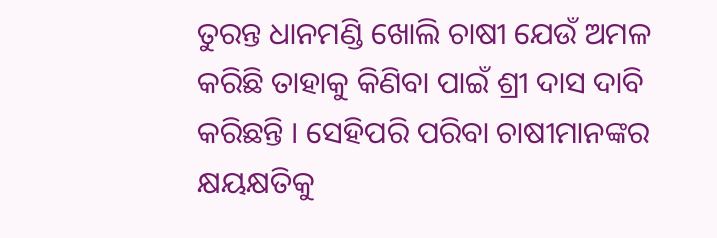ତୁରନ୍ତ ଧାନମଣ୍ଡି ଖୋଲି ଚାଷୀ ଯେଉଁ ଅମଳ କରିଛି ତାହାକୁ କିଣିବା ପାଇଁ ଶ୍ରୀ ଦାସ ଦାବି କରିଛନ୍ତି । ସେହିପରି ପରିବା ଚାଷୀମାନଙ୍କର କ୍ଷୟକ୍ଷତିକୁ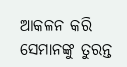ଆକଳନ କରି ସେମାନଙ୍କୁ ତୁରନ୍ତ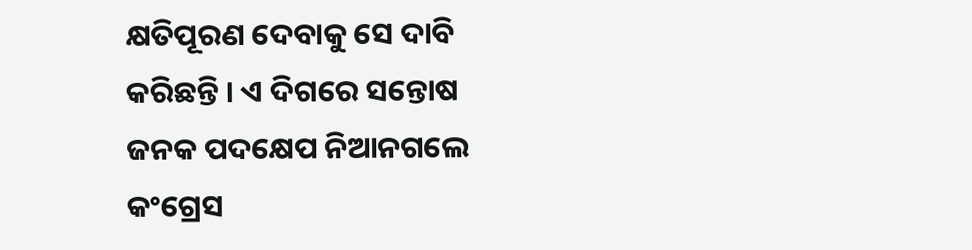କ୍ଷତିପୂରଣ ଦେବାକୁ ସେ ଦାବି କରିଛନ୍ତି । ଏ ଦିଗରେ ସନ୍ତୋଷ ଜନକ ପଦକ୍ଷେପ ନିଆନଗଲେ କଂଗ୍ରେସ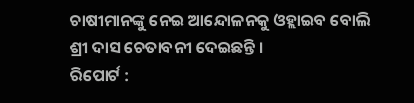ଚାଷୀମାନଙ୍କୁ ନେଇ ଆନ୍ଦୋଳନକୁ ଓହ୍ଲାଇବ ବୋଲି ଶ୍ରୀ ଦାସ ଚେତାବନୀ ଦେଇଛନ୍ତି ।
ରିପୋର୍ଟ :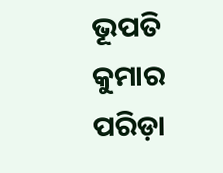ଭୂପତି କୁମାର ପରିଡ଼ା